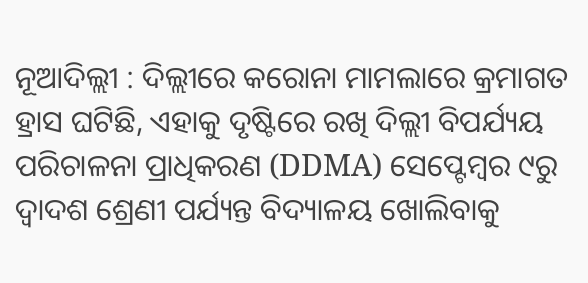ନୂଆଦିଲ୍ଲୀ : ଦିଲ୍ଲୀରେ କରୋନା ମାମଲାରେ କ୍ରମାଗତ ହ୍ରାସ ଘଟିଛି, ଏହାକୁ ଦୃଷ୍ଟିରେ ରଖି ଦିଲ୍ଲୀ ବିପର୍ଯ୍ୟୟ ପରିଚାଳନା ପ୍ରାଧିକରଣ (DDMA) ସେପ୍ଟେମ୍ବର ୯ରୁ ଦ୍ୱାଦଶ ଶ୍ରେଣୀ ପର୍ଯ୍ୟନ୍ତ ବିଦ୍ୟାଳୟ ଖୋଲିବାକୁ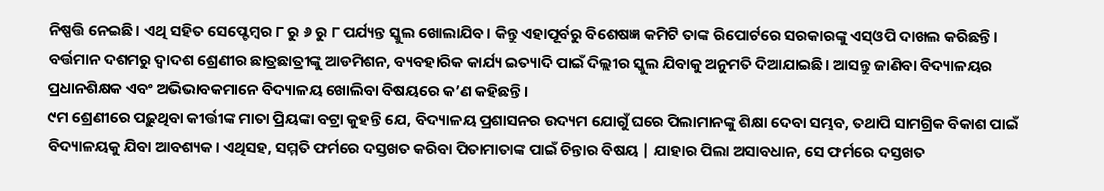ନିଷ୍ପତ୍ତି ନେଇଛି। ଏଥି ସହିତ ସେପ୍ଟେମ୍ବର ୮ ରୁ ୬ ରୁ ୮ ପର୍ଯ୍ୟନ୍ତ ସ୍କୁଲ ଖୋଲାଯିବ। କିନ୍ତୁ ଏହାପୂର୍ବରୁ ବିଶେଷଜ୍ଞ କମିଟି ତାଙ୍କ ରିପୋର୍ଟରେ ସରକାରଙ୍କୁ ଏସ୍ଓପି ଦାଖଲ କରିଛନ୍ତି। ବର୍ତ୍ତମାନ ଦଶମରୁ ଦ୍ୱାଦଶ ଶ୍ରେଣୀର ଛାତ୍ରଛାତ୍ରୀଙ୍କୁ ଆଡମିଶନ, ବ୍ୟବହାରିକ କାର୍ଯ୍ୟ ଇତ୍ୟାଦି ପାଇଁ ଦିଲ୍ଲୀର ସ୍କୁଲ ଯିବାକୁ ଅନୁମତି ଦିଆଯାଇଛି। ଆସନ୍ତୁ ଜାଣିବା ବିଦ୍ୟାଳୟର ପ୍ରଧାନଶିକ୍ଷକ ଏବଂ ଅଭିଭାବକମାନେ ବିଦ୍ୟାଳୟ ଖୋଲିବା ବିଷୟରେ କ’ଣ କହିଛନ୍ତି ।
୯ମ ଶ୍ରେଣୀରେ ପଢ଼ୁଥିବା କୀର୍ତ୍ତୀଙ୍କ ମାତା ପ୍ରିୟଙ୍କା ବଟ୍ରା କୁହନ୍ତି ଯେ, ବିଦ୍ୟାଳୟ ପ୍ରଶାସନର ଉଦ୍ୟମ ଯୋଗୁଁ ଘରେ ପିଲାମାନଙ୍କୁ ଶିକ୍ଷା ଦେବା ସମ୍ଭବ, ତଥାପି ସାମଗ୍ରିକ ବିକାଶ ପାଇଁ ବିଦ୍ୟାଳୟକୁ ଯିବା ଆବଶ୍ୟକ। ଏଥିସହ, ସମ୍ମତି ଫର୍ମରେ ଦସ୍ତଖତ କରିବା ପିତାମାତାଙ୍କ ପାଇଁ ଚିନ୍ତାର ବିଷୟ | ଯାହାର ପିଲା ଅସାବଧାନ, ସେ ଫର୍ମରେ ଦସ୍ତଖତ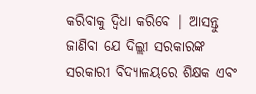କରିବାକୁ ଦ୍ୱିଧା କରିବେ | ଆସନ୍ତୁ ଜାଣିବା ଯେ ଦିଲ୍ଲୀ ସରକାରଙ୍କ ସରକାରୀ ବିଦ୍ୟାଳୟରେ ଶିକ୍ଷକ ଏବଂ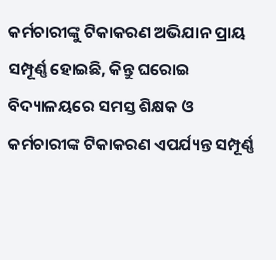କର୍ମଚାରୀଙ୍କୁ ଟିକାକରଣ ଅଭିଯାନ ପ୍ରାୟ ସମ୍ପୂର୍ଣ୍ଣ ହୋଇଛି, କିନ୍ତୁ ଘରୋଇ ବିଦ୍ୟାଳୟରେ ସମସ୍ତ ଶିକ୍ଷକ ଓ କର୍ମଚାରୀଙ୍କ ଟିକାକରଣ ଏପର୍ଯ୍ୟନ୍ତ ସମ୍ପୂର୍ଣ୍ଣ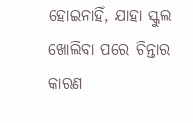ହୋଇନାହିଁ, ଯାହା ସ୍କୁଲ ଖୋଲିବା ପରେ ଚିନ୍ତାର କାରଣ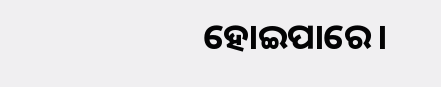ହୋଇପାରେ।